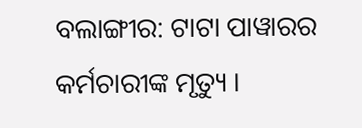ବଲାଙ୍ଗୀର: ଟାଟା ପାୱାରର କର୍ମଚାରୀଙ୍କ ମୃତ୍ୟୁ ।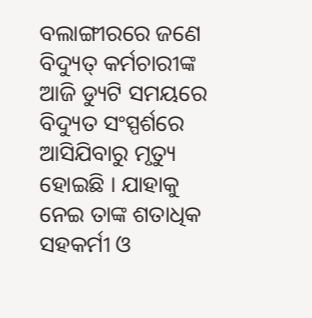ବଲାଙ୍ଗୀରରେ ଜଣେ ବିଦ୍ୟୁତ୍ କର୍ମଚାରୀଙ୍କ ଆଜି ଡ୍ୟୁଟି ସମୟରେ ବିଦ୍ୟୁତ ସଂସ୍ପର୍ଶରେ ଆସିଯିବାରୁ ମୃତ୍ୟୁ ହୋଇଛି । ଯାହାକୁ ନେଇ ତାଙ୍କ ଶତାଧିକ ସହକର୍ମୀ ଓ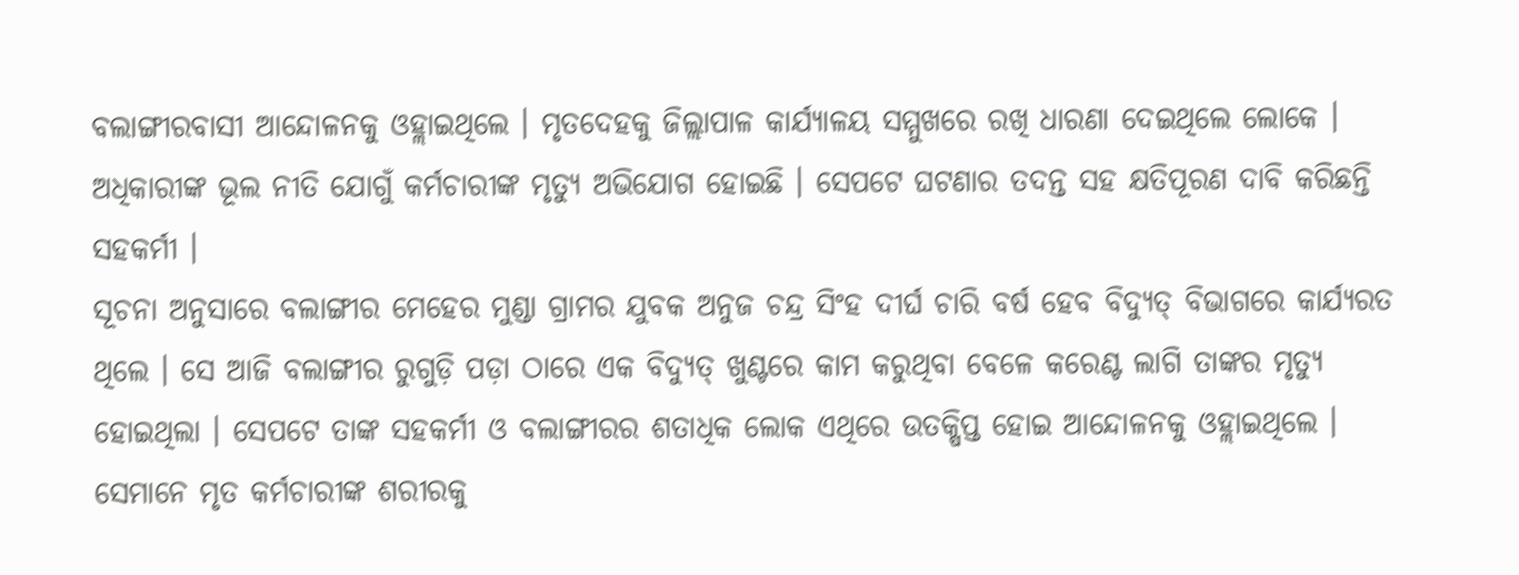ବଲାଙ୍ଗୀରବାସୀ ଆନ୍ଦୋଳନକୁ ଓହ୍ଲାଇଥିଲେ । ମୃତଦେହକୁ ଜିଲ୍ଲାପାଳ କାର୍ଯ୍ୟାଳୟ ସମ୍ମୁଖରେ ରଖି ଧାରଣା ଦେଇଥିଲେ ଲୋକେ । ଅଧିକାରୀଙ୍କ ଭୂଲ ନୀତି ଯୋଗୁଁ କର୍ମଚାରୀଙ୍କ ମୃତ୍ୟୁ ଅଭିଯୋଗ ହୋଇଛି । ସେପଟେ ଘଟଣାର ତଦନ୍ତ ସହ କ୍ଷତିପୂରଣ ଦାବି କରିଛନ୍ତି ସହକର୍ମୀ ।
ସୂଚନା ଅନୁସାରେ ବଲାଙ୍ଗୀର ମେହେର ମୁଣ୍ଡା ଗ୍ରାମର ଯୁବକ ଅନୁଜ ଚନ୍ଦ୍ର ସିଂହ ଦୀର୍ଘ ଚାରି ବର୍ଷ ହେବ ବିଦ୍ୟୁତ୍ ବିଭାଗରେ କାର୍ଯ୍ୟରତ ଥିଲେ । ସେ ଆଜି ବଲାଙ୍ଗୀର ରୁଗୁଡ଼ି ପଡ଼ା ଠାରେ ଏକ ବିଦ୍ୟୁତ୍ ଖୁଣ୍ଟରେ କାମ କରୁଥିବା ବେଳେ କରେଣ୍ଟ ଲାଗି ତାଙ୍କର ମୃତ୍ୟୁ ହୋଇଥିଲା । ସେପଟେ ତାଙ୍କ ସହକର୍ମୀ ଓ ବଲାଙ୍ଗୀରର ଶତାଧିକ ଲୋକ ଏଥିରେ ଉତକ୍ଷିପ୍ତ ହୋଇ ଆନ୍ଦୋଳନକୁ ଓହ୍ଲାଇଥିଲେ । ସେମାନେ ମୃତ କର୍ମଚାରୀଙ୍କ ଶରୀରକୁ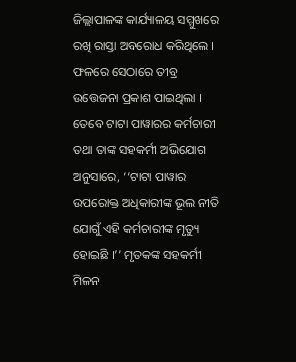ଜିଲ୍ଲାପାଳଙ୍କ କାର୍ଯ୍ୟାଳୟ ସମ୍ମୁଖରେ ରଖି ରାସ୍ତା ଅବରୋଧ କରିଥିଲେ । ଫଳରେ ସେଠାରେ ତୀବ୍ର ଉତ୍ତେଜନା ପ୍ରକାଶ ପାଇଥିଲା ।
ତେବେ ଟାଟା ପାୱାରର କର୍ମଚାରୀ ତଥା ତାଙ୍କ ସହକର୍ମୀ ଅଭିଯୋଗ ଅନୁସାରେ, ‘‘ଟାଟା ପାୱାର ଉପରୋକ୍ତ ଅଧିକାରୀଙ୍କ ଭୂଲ ନୀତି ଯୋଗୁଁ ଏହି କର୍ମଚାରୀଙ୍କ ମୃତ୍ୟୁ ହୋଇଛି ।’’ ମୃତକଙ୍କ ସହକର୍ମୀ ମିଳନ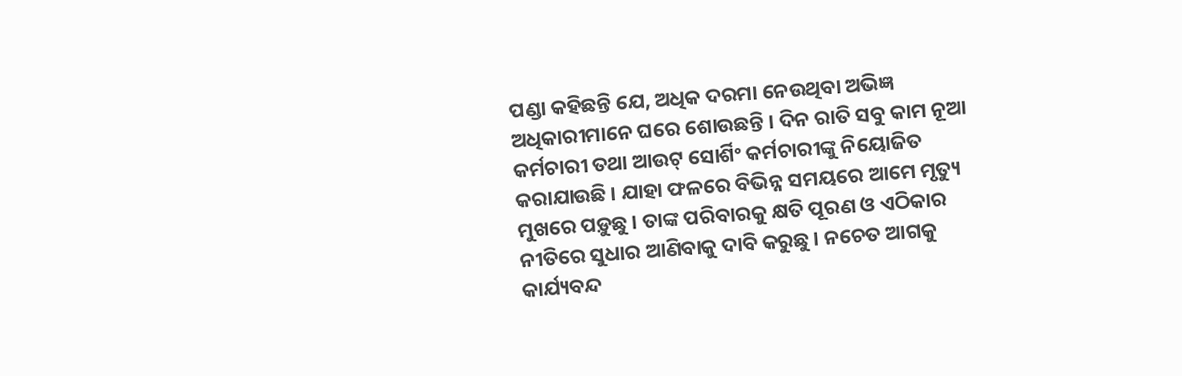ପଣ୍ଡା କହିଛନ୍ତି ଯେ, ଅଧିକ ଦରମା ନେଉଥିବା ଅଭିଜ୍ଞ ଅଧିକାରୀମାନେ ଘରେ ଶୋଉଛନ୍ତି । ଦିନ ରାତି ସବୁ କାମ ନୂଆ କର୍ମଚାରୀ ତଥା ଆଉଟ୍ ସୋର୍ଶିଂ କର୍ମଚାରୀଙ୍କୁ ନିୟୋଜିତ କରାଯାଉଛି । ଯାହା ଫଳରେ ବିଭିନ୍ନ ସମୟରେ ଆମେ ମୃତ୍ୟୁ ମୁଖରେ ପଡ଼ୁଛୁ । ତାଙ୍କ ପରିବାରକୁ କ୍ଷତି ପୂରଣ ଓ ଏଠିକାର ନୀତିରେ ସୁଧାର ଆଣିବାକୁ ଦାବି କରୁଛୁ । ନଚେତ ଆଗକୁ କାର୍ଯ୍ୟବନ୍ଦ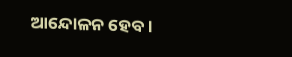ଆନ୍ଦୋଳନ ହେବ ।